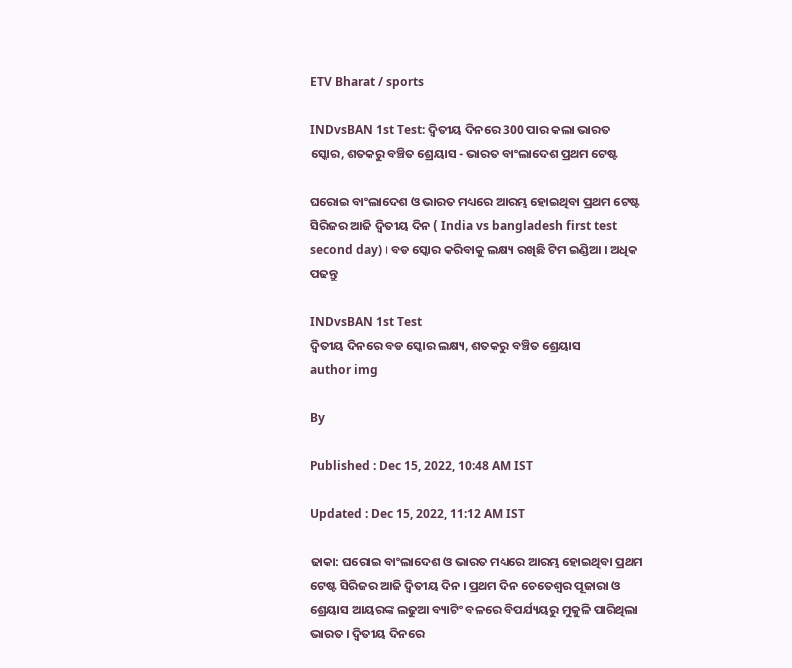ETV Bharat / sports

INDvsBAN 1st Test: ଦ୍ବିତୀୟ ଦିନରେ 300 ପାର କଲା ଭାରତ ସ୍କୋର, ଶତକରୁ ବଞ୍ଚିତ ଶ୍ରେୟାସ - ଭାରତ ବାଂଲାଦେଶ ପ୍ରଥମ ଟେଷ୍ଟ

ଘରୋଇ ବାଂଲାଦେଶ ଓ ଭାରତ ମଧ୍ୟରେ ଆରମ୍ଭ ହୋଇଥିବା ପ୍ରଥମ ଟେଷ୍ଟ ସିରିଜର ଆଜି ଦ୍ବିତୀୟ ଦିନ ( India vs bangladesh first test second day) । ବଡ ସ୍କୋର କରିବାକୁ ଲକ୍ଷ୍ୟ ରଖିଛି ଟିମ ଇଣ୍ଡିଆ । ଅଧିକ ପଢନ୍ତୁ

INDvsBAN 1st Test
ଦ୍ବିତୀୟ ଦିନରେ ବଡ ସ୍କୋର ଲକ୍ଷ୍ୟ, ଶତକରୁ ବଞ୍ଚିତ ଶ୍ରେୟାସ
author img

By

Published : Dec 15, 2022, 10:48 AM IST

Updated : Dec 15, 2022, 11:12 AM IST

ଢାକା: ଘରୋଇ ବାଂଲାଦେଶ ଓ ଭାରତ ମଧ୍ୟରେ ଆରମ୍ଭ ହୋଇଥିବା ପ୍ରଥମ ଟେଷ୍ଟ ସିରିଜର ଆଜି ଦ୍ବିତୀୟ ଦିନ । ପ୍ରଥମ ଦିନ ଚେତେଶ୍ବର ପୂଜାରା ଓ ଶ୍ରେୟାସ ଆୟରଙ୍କ ଲଢୁଆ ବ୍ୟାଟିଂ ବଳରେ ବିପର୍ଯ୍ୟୟରୁ ମୁକୁଳି ପାରିଥିଲା ଭାରତ । ଦ୍ବିତୀୟ ଦିନରେ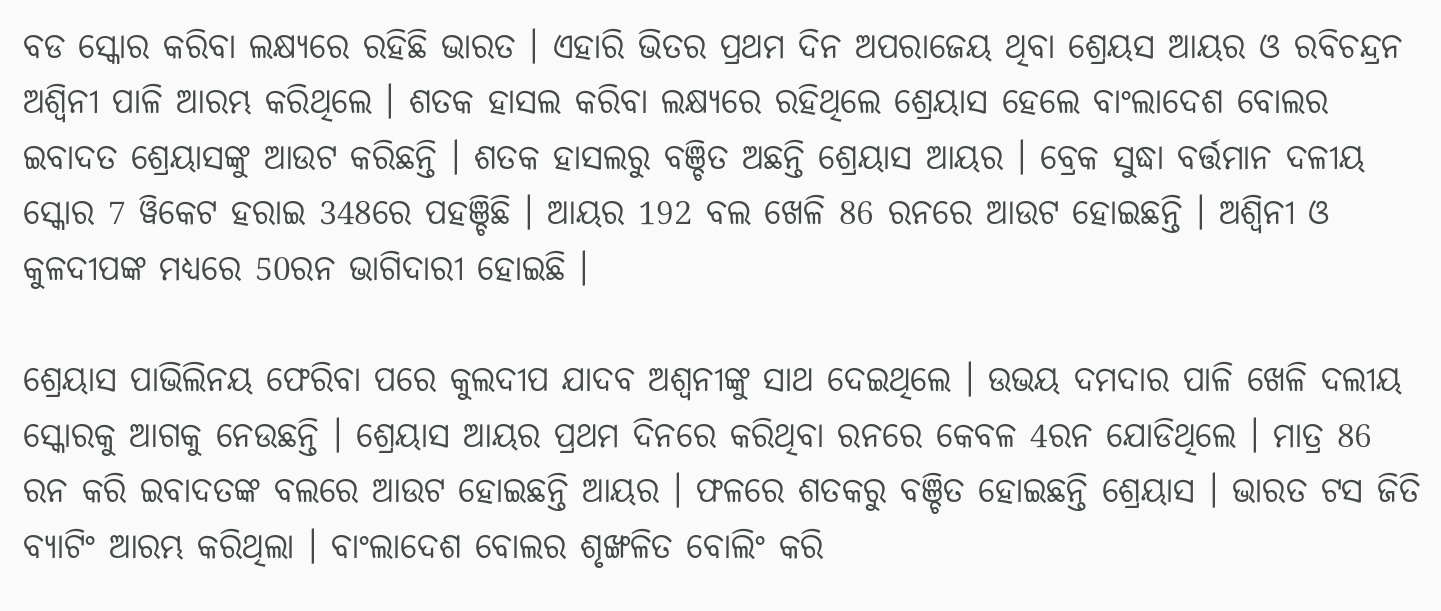ବଡ ସ୍କୋର କରିବା ଲକ୍ଷ୍ୟରେ ରହିଛି ଭାରତ । ଏହାରି ଭିତର ପ୍ରଥମ ଦିନ ଅପରାଜେୟ ଥିବା ଶ୍ରେୟସ ଆୟର ଓ ରବିଚନ୍ଦ୍ରନ ଅଶ୍ବିନୀ ପାଳି ଆରମ୍ଭ କରିଥିଲେ । ଶତକ ହାସଲ କରିବା ଲକ୍ଷ୍ୟରେ ରହିଥିଲେ ଶ୍ରେୟାସ ହେଲେ ବାଂଲାଦେଶ ବୋଲର ଇବାଦତ ଶ୍ରେୟାସଙ୍କୁ ଆଉଟ କରିଛନ୍ତି । ଶତକ ହାସଲରୁ ବଞ୍ଚିତ ଅଛନ୍ତି ଶ୍ରେୟାସ ଆୟର । ବ୍ରେକ ସୁଦ୍ଧା ବର୍ତ୍ତମାନ ଦଳୀୟ ସ୍କୋର 7 ୱିକେଟ ହରାଇ 348ରେ ପହଞ୍ଚିଛି । ଆୟର 192 ବଲ ଖେଳି 86 ରନରେ ଆଉଟ ହୋଇଛନ୍ତି । ଅଶ୍ବିନୀ ଓ କୁଳଦୀପଙ୍କ ମଧ୍ୟରେ 50ରନ ଭାଗିଦାରୀ ହୋଇଛି ।

ଶ୍ରେୟାସ ପାଭିଲିନୟ ଫେରିବା ପରେ କୁଲଦୀପ ଯାଦବ ଅଶ୍ବନୀଙ୍କୁ ସାଥ ଦେଇଥିଲେ । ଉଭୟ ଦମଦାର ପାଳି ଖେଳି ଦଲୀୟ ସ୍କୋରକୁ ଆଗକୁ ନେଉଛନ୍ତି । ଶ୍ରେୟାସ ଆୟର ପ୍ରଥମ ଦିନରେ କରିଥିବା ରନରେ କେବଳ 4ରନ ଯୋଡିଥିଲେ । ମାତ୍ର 86 ରନ କରି ଇବାଦତଙ୍କ ବଲରେ ଆଉଟ ହୋଇଛନ୍ତି ଆୟର । ଫଳରେ ଶତକରୁ ବଞ୍ଚିତ ହୋଇଛନ୍ତି ଶ୍ରେୟାସ । ଭାରତ ଟସ ଜିତି ବ୍ୟାଟିଂ ଆରମ୍ଭ କରିଥିଲା । ବାଂଲାଦେଶ ବୋଲର ଶୃଙ୍ଖଳିତ ବୋଲିଂ କରି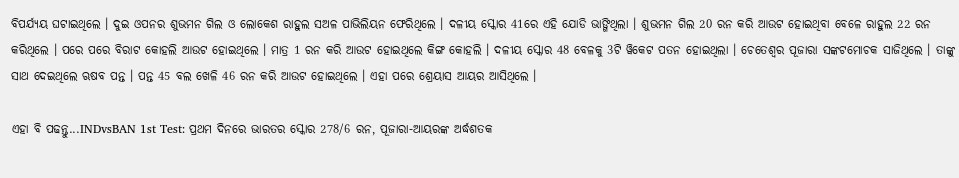ବିପର୍ଯ୍ୟୟ ଘଟାଇଥିଲେ । ଦୁଇ ଓପନର ଶୁଭମନ ଗିଲ ଓ ଲୋକେଶ ରାହୁଲ ସଅଳ ପାଭିଲିୟନ ଫେରିଥିଲେ । ଦଳୀୟ ସ୍କୋର 41ରେ ଏହି ଯୋଡି ଭାଙ୍ଗିଥିଲା । ଶୁଭମନ ଗିଲ 20 ରନ କରି ଆଉଟ ହୋଇଥିବା ବେଳେ ରାହୁଲ 22 ରନ କରିଥିଲେ । ପରେ ପରେ ବିରାଟ କୋହଲି ଆଉଟ ହୋଇଥିଲେ । ମାତ୍ର 1 ରନ କରି ଆଉଟ ହୋଇଥିଲେ କିଙ୍ଗ କୋହଲି । ଦଳୀୟ ସ୍କୋର 48 ବେଳକୁ 3ଟି ୱିକେଟ ପତନ ହୋଇଥିଲା । ଚେତେଶ୍ବର ପୂଜାରା ସଙ୍କଟମୋଚକ ସାଜିଥିଲେ । ତାଙ୍କୁ ସାଥ ଦେଇଥିଲେ ଋଷବ ପନ୍ତ । ପନ୍ତ 45 ବଲ ଖେଳି 46 ରନ କରି ଆଉଟ ହୋଇଥିଲେ । ଏହା ପରେ ଶ୍ରେୟାସ ଆୟର ଆସିଥିଲେ ।

ଏହା ବି ପଢନ୍ତୁ...INDvsBAN 1st Test: ପ୍ରଥମ ଦିନରେ ଭାରତର ସ୍କୋର 278/6 ରନ, ପୂଜାରା-ଆୟରଙ୍କ ଅର୍ଦ୍ଧଶତକ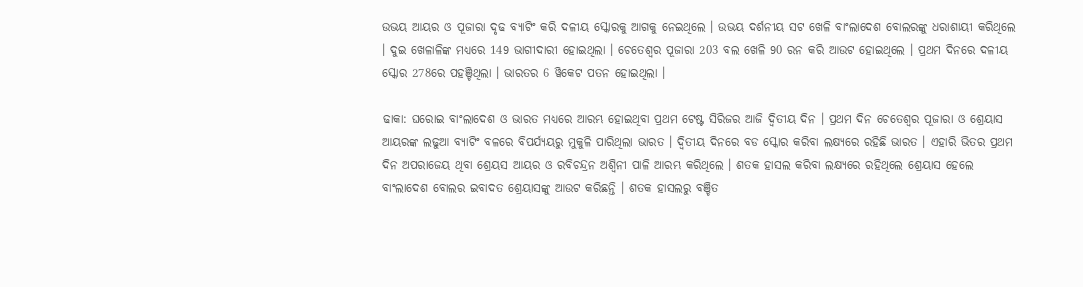ଉଭୟ ଆୟର ଓ ପୂଜାରା ଦୃଢ ବ୍ୟାଟିଂ କରି ଦଳୀୟ ସ୍କୋରକୁ ଆଗକୁ ନେଇଥିଲେ । ଉଭୟ ଦର୍ଶନୀୟ ସଟ ଖେଳି ବାଂଲାଦେଶ ବୋଲରଙ୍କୁ ଧରାଶାୟୀ କରିଥିଲେ । ଦୁଇ ଖେଳାଳିଙ୍କ ମଧ୍ୟରେ 149 ଭାଗୀଦାରୀ ହୋଇଥିଲା । ଚେତେଶ୍ବର ପୂଜାରା 203 ବଲ ଖେଳି 90 ରନ କରି ଆଉଟ ହୋଇଥିଲେ । ପ୍ରଥମ ଦିନରେ ଦଳୀୟ ସ୍କୋର 278ରେ ପହଞ୍ଚିଥିଲା । ଭାରତର 6 ୱିକେଟ ପତନ ହୋଇଥିଲା ।

ଢାକା: ଘରୋଇ ବାଂଲାଦେଶ ଓ ଭାରତ ମଧ୍ୟରେ ଆରମ୍ଭ ହୋଇଥିବା ପ୍ରଥମ ଟେଷ୍ଟ ସିରିଜର ଆଜି ଦ୍ବିତୀୟ ଦିନ । ପ୍ରଥମ ଦିନ ଚେତେଶ୍ବର ପୂଜାରା ଓ ଶ୍ରେୟାସ ଆୟରଙ୍କ ଲଢୁଆ ବ୍ୟାଟିଂ ବଳରେ ବିପର୍ଯ୍ୟୟରୁ ମୁକୁଳି ପାରିଥିଲା ଭାରତ । ଦ୍ବିତୀୟ ଦିନରେ ବଡ ସ୍କୋର କରିବା ଲକ୍ଷ୍ୟରେ ରହିଛି ଭାରତ । ଏହାରି ଭିତର ପ୍ରଥମ ଦିନ ଅପରାଜେୟ ଥିବା ଶ୍ରେୟସ ଆୟର ଓ ରବିଚନ୍ଦ୍ରନ ଅଶ୍ବିନୀ ପାଳି ଆରମ୍ଭ କରିଥିଲେ । ଶତକ ହାସଲ କରିବା ଲକ୍ଷ୍ୟରେ ରହିଥିଲେ ଶ୍ରେୟାସ ହେଲେ ବାଂଲାଦେଶ ବୋଲର ଇବାଦତ ଶ୍ରେୟାସଙ୍କୁ ଆଉଟ କରିଛନ୍ତି । ଶତକ ହାସଲରୁ ବଞ୍ଚିତ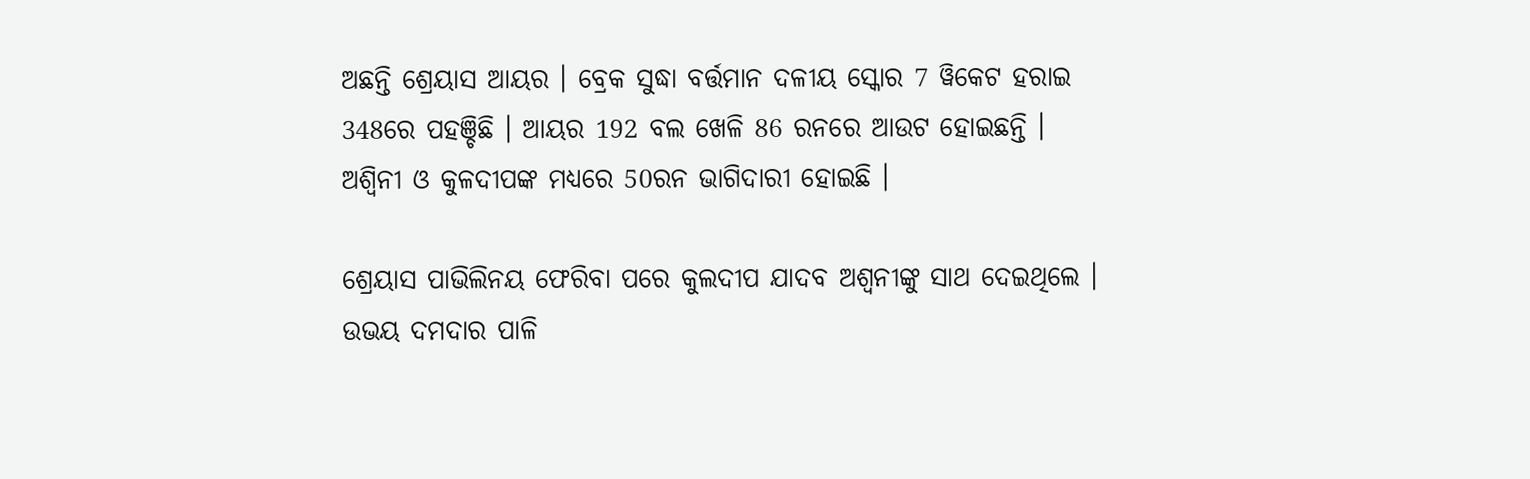ଅଛନ୍ତି ଶ୍ରେୟାସ ଆୟର । ବ୍ରେକ ସୁଦ୍ଧା ବର୍ତ୍ତମାନ ଦଳୀୟ ସ୍କୋର 7 ୱିକେଟ ହରାଇ 348ରେ ପହଞ୍ଚିଛି । ଆୟର 192 ବଲ ଖେଳି 86 ରନରେ ଆଉଟ ହୋଇଛନ୍ତି । ଅଶ୍ବିନୀ ଓ କୁଳଦୀପଙ୍କ ମଧ୍ୟରେ 50ରନ ଭାଗିଦାରୀ ହୋଇଛି ।

ଶ୍ରେୟାସ ପାଭିଲିନୟ ଫେରିବା ପରେ କୁଲଦୀପ ଯାଦବ ଅଶ୍ବନୀଙ୍କୁ ସାଥ ଦେଇଥିଲେ । ଉଭୟ ଦମଦାର ପାଳି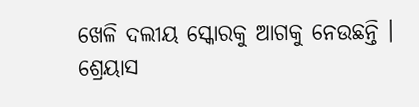ଖେଳି ଦଲୀୟ ସ୍କୋରକୁ ଆଗକୁ ନେଉଛନ୍ତି । ଶ୍ରେୟାସ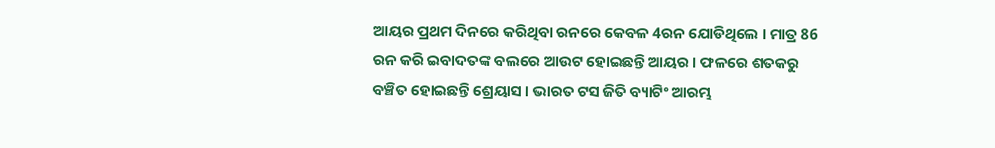ଆୟର ପ୍ରଥମ ଦିନରେ କରିଥିବା ରନରେ କେବଳ 4ରନ ଯୋଡିଥିଲେ । ମାତ୍ର 86 ରନ କରି ଇବାଦତଙ୍କ ବଲରେ ଆଉଟ ହୋଇଛନ୍ତି ଆୟର । ଫଳରେ ଶତକରୁ ବଞ୍ଚିତ ହୋଇଛନ୍ତି ଶ୍ରେୟାସ । ଭାରତ ଟସ ଜିତି ବ୍ୟାଟିଂ ଆରମ୍ଭ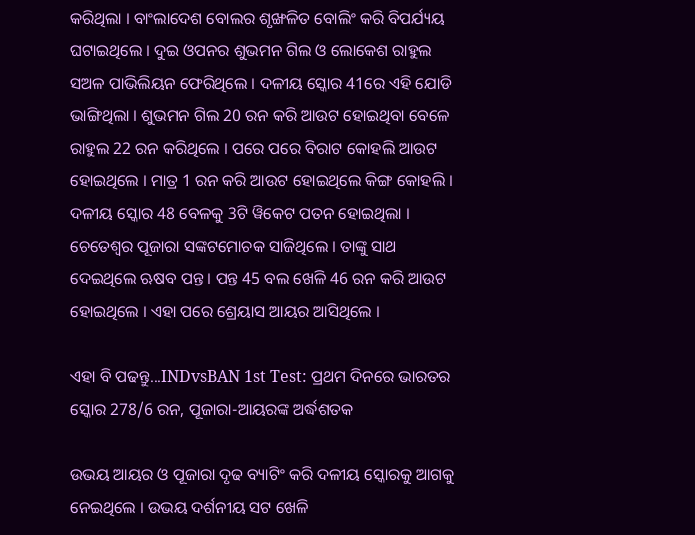କରିଥିଲା । ବାଂଲାଦେଶ ବୋଲର ଶୃଙ୍ଖଳିତ ବୋଲିଂ କରି ବିପର୍ଯ୍ୟୟ ଘଟାଇଥିଲେ । ଦୁଇ ଓପନର ଶୁଭମନ ଗିଲ ଓ ଲୋକେଶ ରାହୁଲ ସଅଳ ପାଭିଲିୟନ ଫେରିଥିଲେ । ଦଳୀୟ ସ୍କୋର 41ରେ ଏହି ଯୋଡି ଭାଙ୍ଗିଥିଲା । ଶୁଭମନ ଗିଲ 20 ରନ କରି ଆଉଟ ହୋଇଥିବା ବେଳେ ରାହୁଲ 22 ରନ କରିଥିଲେ । ପରେ ପରେ ବିରାଟ କୋହଲି ଆଉଟ ହୋଇଥିଲେ । ମାତ୍ର 1 ରନ କରି ଆଉଟ ହୋଇଥିଲେ କିଙ୍ଗ କୋହଲି । ଦଳୀୟ ସ୍କୋର 48 ବେଳକୁ 3ଟି ୱିକେଟ ପତନ ହୋଇଥିଲା । ଚେତେଶ୍ବର ପୂଜାରା ସଙ୍କଟମୋଚକ ସାଜିଥିଲେ । ତାଙ୍କୁ ସାଥ ଦେଇଥିଲେ ଋଷବ ପନ୍ତ । ପନ୍ତ 45 ବଲ ଖେଳି 46 ରନ କରି ଆଉଟ ହୋଇଥିଲେ । ଏହା ପରେ ଶ୍ରେୟାସ ଆୟର ଆସିଥିଲେ ।

ଏହା ବି ପଢନ୍ତୁ...INDvsBAN 1st Test: ପ୍ରଥମ ଦିନରେ ଭାରତର ସ୍କୋର 278/6 ରନ, ପୂଜାରା-ଆୟରଙ୍କ ଅର୍ଦ୍ଧଶତକ

ଉଭୟ ଆୟର ଓ ପୂଜାରା ଦୃଢ ବ୍ୟାଟିଂ କରି ଦଳୀୟ ସ୍କୋରକୁ ଆଗକୁ ନେଇଥିଲେ । ଉଭୟ ଦର୍ଶନୀୟ ସଟ ଖେଳି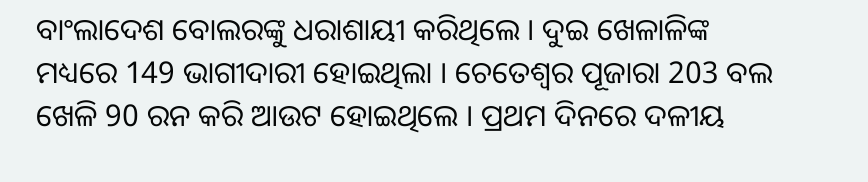ବାଂଲାଦେଶ ବୋଲରଙ୍କୁ ଧରାଶାୟୀ କରିଥିଲେ । ଦୁଇ ଖେଳାଳିଙ୍କ ମଧ୍ୟରେ 149 ଭାଗୀଦାରୀ ହୋଇଥିଲା । ଚେତେଶ୍ବର ପୂଜାରା 203 ବଲ ଖେଳି 90 ରନ କରି ଆଉଟ ହୋଇଥିଲେ । ପ୍ରଥମ ଦିନରେ ଦଳୀୟ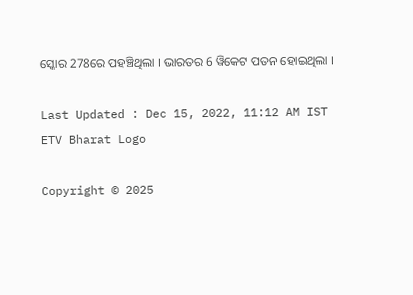ସ୍କୋର 278ରେ ପହଞ୍ଚିଥିଲା । ଭାରତର 6 ୱିକେଟ ପତନ ହୋଇଥିଲା ।

Last Updated : Dec 15, 2022, 11:12 AM IST
ETV Bharat Logo

Copyright © 2025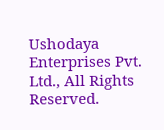Ushodaya Enterprises Pvt. Ltd., All Rights Reserved.